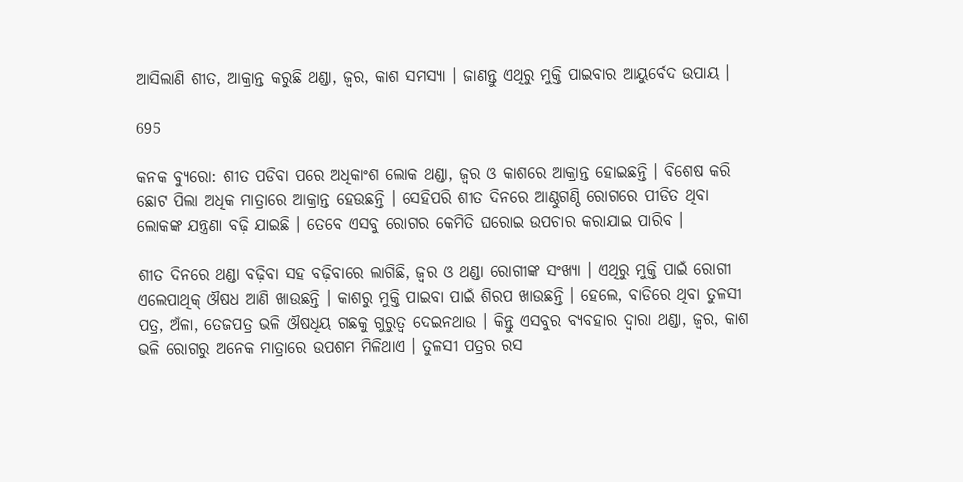ଆସିଲାଣି ଶୀତ, ଆକ୍ରାନ୍ତ କରୁଛି ଥଣ୍ଡା, ଜ୍ୱର, କାଶ ସମସ୍ୟା । ଜାଣନ୍ତୁ ଏଥିରୁ ମୁକ୍ତି ପାଇବାର ଆୟୁର୍ବେଦ ଉପାୟ ।

695

କନକ ବ୍ୟୁରୋ: ଶୀତ ପଡିବା ପରେ ଅଧିକାଂଶ ଲୋକ ଥଣ୍ଡା, ଜ୍ୱର ଓ କାଶରେ ଆକ୍ରାନ୍ତ ହୋଇଛନ୍ତି । ବିଶେଷ କରି ଛୋଟ ପିଲା ଅଧିକ ମାତ୍ରାରେ ଆକ୍ରାନ୍ତ ହେଉଛନ୍ତି । ସେହିପରି ଶୀତ ଦିନରେ ଆଣ୍ଠୁଗଣ୍ଠି ରୋଗରେ ପୀଡିତ ଥିବା ଲୋକଙ୍କ ଯନ୍ତ୍ରଣା ବଢ଼ି ଯାଇଛି । ତେବେ ଏସବୁ ରୋଗର କେମିତି ଘରୋଇ ଉପଚାର କରାଯାଇ ପାରିବ ।

ଶୀତ ଦିନରେ ଥଣ୍ଡା ବଢ଼ିବା ସହ ବଢ଼ିବାରେ ଲାଗିଛି, ଜ୍ୱର ଓ ଥଣ୍ଡା ରୋଗୀଙ୍କ ସଂଖ୍ୟା । ଏଥିରୁ ମୁକ୍ତି ପାଇଁ ରୋଗୀ ଏଲେପାଥିକ୍ ଔଷଧ ଆଣି ଖାଉଛନ୍ତି । କାଶରୁ ମୁକ୍ତି ପାଇବା ପାଇଁ ଶିରପ ଖାଉଛନ୍ତି । ହେଲେ, ବାଡିରେ ଥିବା ତୁଳସୀ ପତ୍ର, ଅଁଳା, ତେଜପତ୍ର ଭଳି ଔଷଧିୟ ଗଛକୁ ଗୁରୁତ୍ୱ ଦେଇନଥାଉ । କିନ୍ତୁ ଏସବୁର ବ୍ୟବହାର ଦ୍ୱାରା ଥଣ୍ଡା, ଜ୍ୱର, କାଶ ଭଳି ରୋଗରୁ ଅନେକ ମାତ୍ରାରେ ଉପଶମ ମିଳିଥାଏ । ତୁଳସୀ ପତ୍ରର ରସ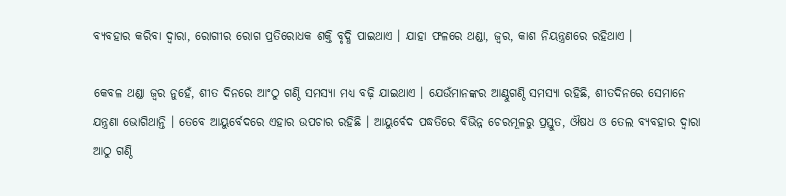ବ୍ୟବହାର କରିବା ଦ୍ୱାରା, ରୋଗୀର ରୋଗ ପ୍ରତିରୋଧକ ଶକ୍ତି ବୃଦ୍ଧି ପାଇଥାଏ । ଯାହା ଫଳରେ ଥଣ୍ଡା, ଜ୍ୱର, କାଶ ନିୟନ୍ତ୍ରଣରେ ରହିଥାଏ ।

କେବଳ ଥଣ୍ଡା ଜ୍ୱର ନୁହେଁ, ଶୀତ ଦିନରେ ଆଂଠୁ ଗଣ୍ଠି ସମସ୍ୟା ମଧ୍ୟ ବଢ଼ି ଯାଇଥାଏ । ଯେଉଁମାନଙ୍କର ଆଣ୍ଠୁଗଣ୍ଠି ସମସ୍ୟା ରହିଛି, ଶୀତଦିନରେ ସେମାନେ ଯନ୍ତ୍ରଣା ଭୋଗିଥାନ୍ତି । ତେବେ ଆୟୁର୍ବେଦରେ ଏହାର ଉପଚାର ରହିଛି । ଆୟୁର୍ବେଦ ପଦ୍ଧତିରେ ବିଭିନ୍ନ ଚେରମୂଳରୁ ପ୍ରସ୍ତୁତ, ଔଷଧ ଓ ତେଲ ବ୍ୟବହାର ଦ୍ୱାରା ଆଠୁ ଗଣ୍ଠି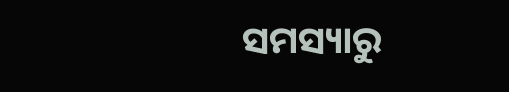ସମସ୍ୟାରୁ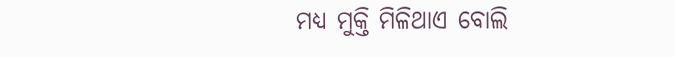ମଧ୍ୟ ମୁକ୍ତି ମିଳିଥାଏ ବୋଲି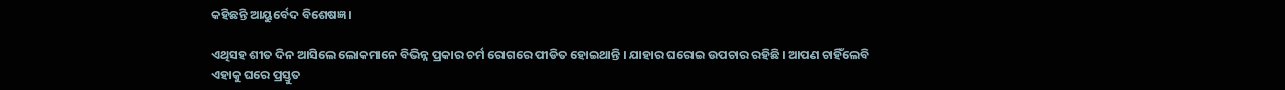କହିଛନ୍ତି ଆୟୁର୍ବେଦ ବିଶେଷଜ୍ଞ ।

ଏଥିସହ ଶୀତ ଦିନ ଆସିଲେ ଲୋକମାନେ ବିଭିନ୍ନ ପ୍ରକାର ଚର୍ମ ରୋଗରେ ପୀଡିତ ହୋଇଥାନ୍ତି । ଯାହାର ଘରୋଇ ଉପଚାର ରହିଛି । ଆପଣ ଚାହିଁଲେବି ଏହାକୁ ଘରେ ପ୍ରସ୍ତୁତ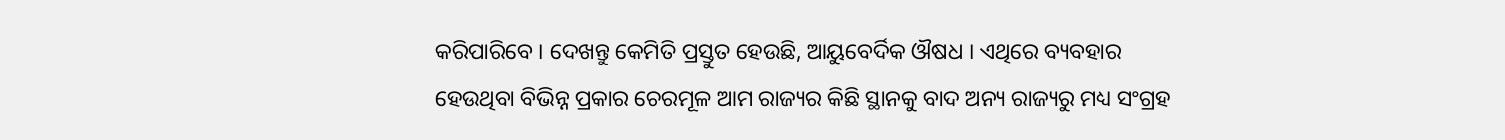କରିପାରିବେ । ଦେଖନ୍ତୁ କେମିତି ପ୍ରସ୍ତୁତ ହେଉଛି, ଆୟୁବେର୍ଦିକ ଔଷଧ । ଏଥିରେ ବ୍ୟବହାର ହେଉଥିବା ବିଭିନ୍ନ ପ୍ରକାର ଚେରମୂଳ ଆମ ରାଜ୍ୟର କିଛି ସ୍ଥାନକୁ ବାଦ ଅନ୍ୟ ରାଜ୍ୟରୁ ମଧ୍ୟ ସଂଗ୍ରହ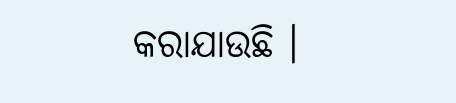କରାଯାଉଛି ।